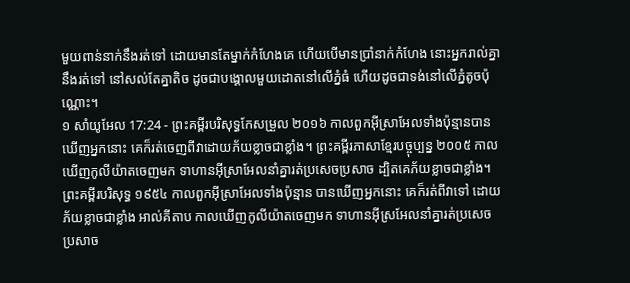មួយពាន់នាក់នឹងរត់ទៅ ដោយមានតែម្នាក់កំហែងគេ ហើយបើមានប្រាំនាក់កំហែង នោះអ្នករាល់គ្នានឹងរត់ទៅ នៅសល់តែគ្នាតិច ដូចជាបង្គោលមួយដោតនៅលើភ្នំធំ ហើយដូចជាទង់នៅលើភ្នំតូចប៉ុណ្ណោះ។
១ សាំយូអែល 17:24 - ព្រះគម្ពីរបរិសុទ្ធកែសម្រួល ២០១៦ កាលពួកអ៊ីស្រាអែលទាំងប៉ុន្មានបានឃើញអ្នកនោះ គេក៏រត់ចេញពីវាដោយភ័យខ្លាចជាខ្លាំង។ ព្រះគម្ពីរភាសាខ្មែរបច្ចុប្បន្ន ២០០៥ កាលឃើញកូលីយ៉ាតចេញមក ទាហានអ៊ីស្រាអែលនាំគ្នារត់ប្រសេចប្រសាច ដ្បិតគេភ័យខ្លាចជាខ្លាំង។ ព្រះគម្ពីរបរិសុទ្ធ ១៩៥៤ កាលពួកអ៊ីស្រាអែលទាំងប៉ុន្មាន បានឃើញអ្នកនោះ គេក៏រត់ពីវាទៅ ដោយភ័យខ្លាចជាខ្លាំង អាល់គីតាប កាលឃើញកូលីយ៉ាតចេញមក ទាហានអ៊ីស្រអែលនាំគ្នារត់ប្រសេចប្រសាច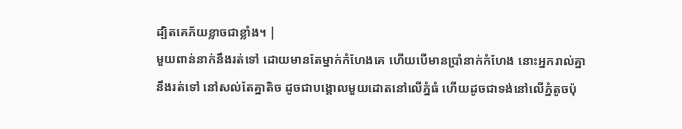ដ្បិតគេភ័យខ្លាចជាខ្លាំង។ |
មួយពាន់នាក់នឹងរត់ទៅ ដោយមានតែម្នាក់កំហែងគេ ហើយបើមានប្រាំនាក់កំហែង នោះអ្នករាល់គ្នានឹងរត់ទៅ នៅសល់តែគ្នាតិច ដូចជាបង្គោលមួយដោតនៅលើភ្នំធំ ហើយដូចជាទង់នៅលើភ្នំតូចប៉ុ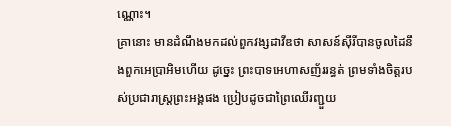ណ្ណោះ។
គ្រានោះ មានដំណឹងមកដល់ពួកវង្សដាវីឌថា សាសន៍ស៊ីរីបានចូលដៃនឹងពួកអេប្រាអិមហើយ ដូច្នេះ ព្រះបាទអេហាសញ័ររន្ធត់ ព្រមទាំងចិត្តរបស់ប្រជារាស្ត្រព្រះអង្គផង ប្រៀបដូចជាព្រៃឈើរញ្ជួយ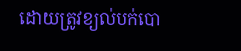ដោយត្រូវខ្យល់បក់បោ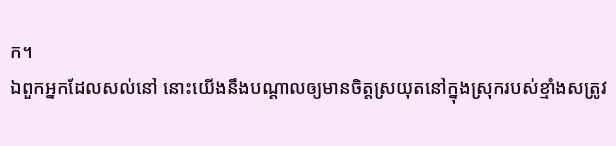ក។
ឯពួកអ្នកដែលសល់នៅ នោះយើងនឹងបណ្ដាលឲ្យមានចិត្តស្រយុតនៅក្នុងស្រុករបស់ខ្មាំងសត្រូវ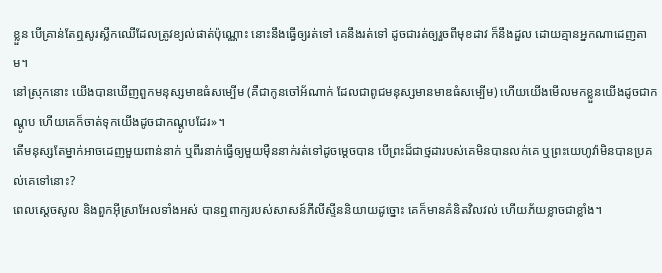ខ្លួន បើគ្រាន់តែឮសូរស្លឹកឈើដែលត្រូវខ្យល់ផាត់ប៉ុណ្ណោះ នោះនឹងធ្វើឲ្យរត់ទៅ គេនឹងរត់ទៅ ដូចជារត់ឲ្យរួចពីមុខដាវ ក៏នឹងដួល ដោយគ្មានអ្នកណាដេញតាម។
នៅស្រុកនោះ យើងបានឃើញពួកមនុស្សមាឌធំសម្បើម (គឺជាកូនចៅអ័ណាក់ ដែលជាពូជមនុស្សមានមាឌធំសម្បើម) ហើយយើងមើលមកខ្លួនយើងដូចជាកណ្តូប ហើយគេក៏ចាត់ទុកយើងដូចជាកណ្ដូបដែរ»។
តើមនុស្សតែម្នាក់អាចដេញមួយពាន់នាក់ ឬពីរនាក់ធ្វើឲ្យមួយម៉ឺននាក់រត់ទៅដូចម្ដេចបាន បើព្រះដ៏ជាថ្មដារបស់គេមិនបានលក់គេ ឬព្រះយេហូវ៉ាមិនបានប្រគល់គេទៅនោះ?
ពេលស្ដេចសូល និងពួកអ៊ីស្រាអែលទាំងអស់ បានឮពាក្យរបស់សាសន៍ភីលីស្ទីននិយាយដូច្នោះ គេក៏មានគំនិតវិលវល់ ហើយភ័យខ្លាចជាខ្លាំង។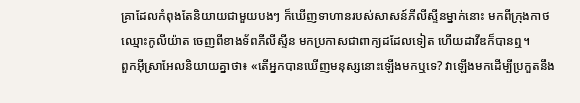គ្រាដែលកំពុងតែនិយាយជាមួយបងៗ ក៏ឃើញទាហានរបស់សាសន៍ភីលីស្ទីនម្នាក់នោះ មកពីក្រុងកាថ ឈ្មោះកូលីយ៉ាត ចេញពីខាងទ័ពភីលីស្ទីន មកប្រកាសជាពាក្យដដែលទៀត ហើយដាវីឌក៏បានឮ។
ពួកអ៊ីស្រាអែលនិយាយគ្នាថា៖ «តើអ្នកបានឃើញមនុស្សនោះឡើងមកឬទេ? វាឡើងមកដើម្បីប្រកួតនឹង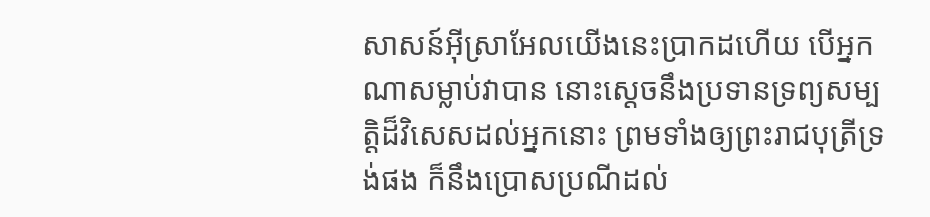សាសន៍អ៊ីស្រាអែលយើងនេះប្រាកដហើយ បើអ្នកណាសម្លាប់វាបាន នោះស្តេចនឹងប្រទានទ្រព្យសម្បត្តិដ៏វិសេសដល់អ្នកនោះ ព្រមទាំងឲ្យព្រះរាជបុត្រីទ្រង់ផង ក៏នឹងប្រោសប្រណីដល់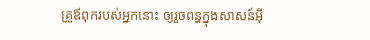គ្រួឪពុករបស់អ្នកនោះ ឲ្យរួចពន្ធក្នុងសាសន៍អ៊ី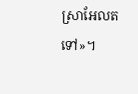ស្រាអែលតទៅ»។